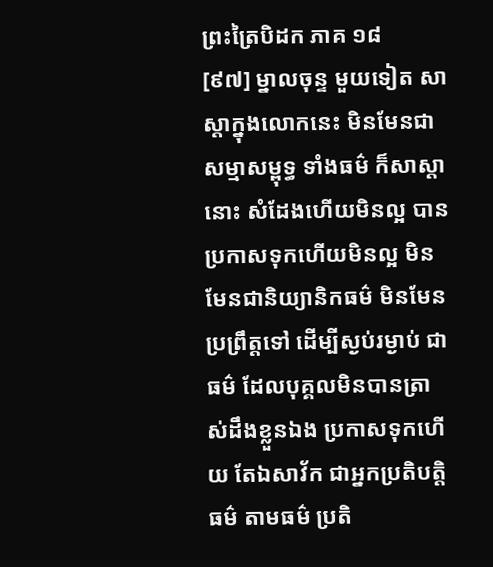ព្រះត្រៃបិដក ភាគ ១៨
[៩៧] ម្នាលចុន្ទ មួយទៀត សាស្តាក្នុងលោកនេះ មិនមែនជាសម្មាសម្ពុទ្ធ ទាំងធម៌ ក៏សាស្តានោះ សំដែងហើយមិនល្អ បានប្រកាសទុកហើយមិនល្អ មិនមែនជានិយ្យានិកធម៌ មិនមែនប្រព្រឹត្តទៅ ដើម្បីស្ងប់រម្ងាប់ ជាធម៌ ដែលបុគ្គលមិនបានត្រាស់ដឹងខ្លួនឯង ប្រកាសទុកហើយ តែឯសាវ័ក ជាអ្នកប្រតិបត្តិធម៌ តាមធម៌ ប្រតិ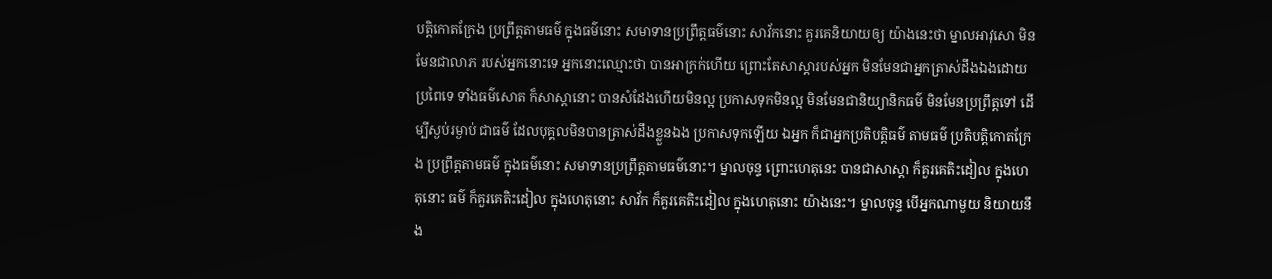បត្តិកោតក្រែង ប្រព្រឹត្តតាមធម៌ ក្នុងធម៌នោះ សមាទានប្រព្រឹត្តធម៌នោះ សាវ័កនោះ គួរគេនិយាយឲ្យ យ៉ាងនេះថា ម្នាលអាវុសោ មិនមែនជាលាភ របស់អ្នកនោះទេ អ្នកនោះឈ្មោះថា បានអាក្រក់ហើយ ព្រោះតែសាស្តារបស់អ្នក មិនមែនជាអ្នកត្រាស់ដឹងឯងដោយប្រពៃទេ ទាំងធម៌សោត ក៏សាស្តានោះ បានសំដែងហើយមិនល្អ ប្រកាសទុកមិនល្អ មិនមែនជានិយ្យានិកធម៌ មិនមែនប្រព្រឹត្តទៅ ដើម្បីស្ងប់រម្ងាប់ ជាធម៌ ដែលបុគ្គលមិនបានត្រាស់ដឹងខ្លួនឯង ប្រកាសទុកឡើយ ឯអ្នក ក៏ជាអ្នកប្រតិបត្តិធម៌ តាមធម៌ ប្រតិបត្តិកោតក្រែង ប្រព្រឹត្តតាមធម៌ ក្នុងធម៌នោះ សមាទានប្រព្រឹត្តតាមធម៌នោះ។ ម្នាលចុន្ទ ព្រោះហេតុនេះ បានជាសាស្តា ក៏គួរគេតិះដៀល ក្នុងហេតុនោះ ធម៌ ក៏គួរគេតិះដៀល ក្នុងហេតុនោះ សាវ័ក ក៏គួរគេតិះដៀល ក្នុងហេតុនោះ យ៉ាងនេះ។ ម្នាលចុន្ទ បើអ្នកណាមួយ និយាយនឹង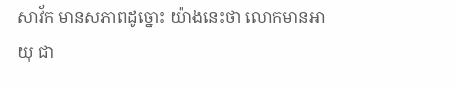សាវ័ក មានសភាពដូច្នោះ យ៉ាងនេះថា លោកមានអាយុ ជា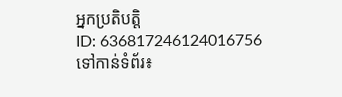អ្នកប្រតិបត្តិ
ID: 636817246124016756
ទៅកាន់ទំព័រ៖